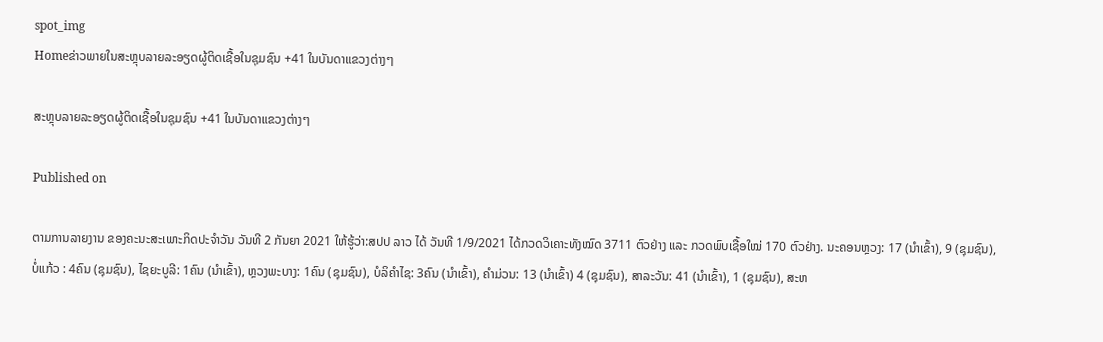spot_img
Homeຂ່າວພາຍໃນສະຫຼຸບລາຍລະອຽດຜູ້ຕິດເຊື້ອໃນຊຸມຊົນ +41 ໃນບັນດາແຂວງຕ່າງໆ

ສະຫຼຸບລາຍລະອຽດຜູ້ຕິດເຊື້ອໃນຊຸມຊົນ +41 ໃນບັນດາແຂວງຕ່າງໆ

Published on

ຕາມການລາຍງານ ຂອງຄະນະສະເພາະກິດປະຈຳວັນ ວັນທີ 2 ກັນຍາ 2021 ໃຫ້ຮູ້ວ່າ:ສປປ ລາວ ໄດ້ ວັນທີ 1/9/2021 ໄດ້ກວດວິເຄາະທັງໝົດ 3711 ຕົວຢ່າງ ແລະ ກວດພົບເຊື້ອໃໝ່ 170 ຕົວຢ່າງ. ນະຄອນຫຼວງ: 17 (ນໍາເຂົ້າ), 9 (ຊຸມຊົນ), ບໍ່ແກ້ວ : 4ຄົນ (ຊຸມຊົນ), ໄຊຍະບູລີ: 1ຄົນ (ນໍາເຂົ້າ), ຫຼວງພະບາງ: 1ຄົນ (ຊຸມຊົນ), ບໍລິຄໍາໄຊ: 3ຄົນ (ນໍາເຂົ້າ), ຄໍາມ່ວນ: 13 (ນໍາເຂົ້າ) 4 (ຊຸມຊົນ), ສາລະວັນ: 41 (ນໍາເຂົ້າ), 1 (ຊຸມຊົນ), ສະຫ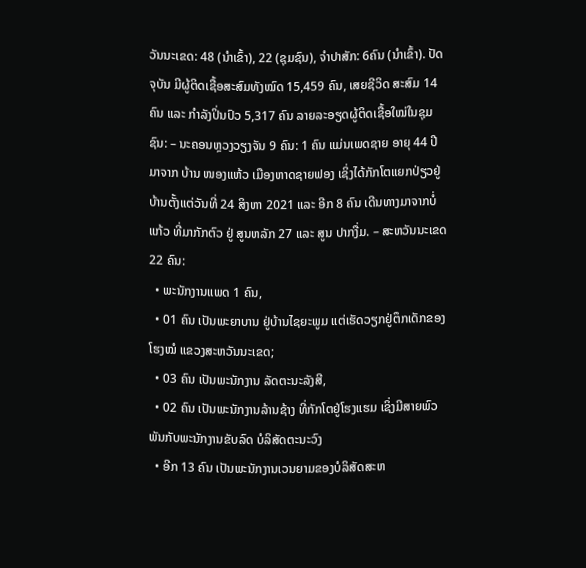ວັນນະເຂດ: 48 (ນໍາເຂົ້າ), 22 (ຊຸມຊົນ), ຈໍາປາສັກ: 6ຄົນ (ນໍາເຂົ້າ). ປັດຈຸບັນ ມີຜູ້ຕິດເຊື້ອສະສົມທັງໝົດ 15,459 ຄົນ, ເສຍຊີວິດ ສະສົມ 14 ຄົນ ແລະ ກຳລັງປິ່ນປົວ 5,317 ຄົນ ລາຍລະອຽດຜູ້ຕິດເຊື້ອໃໝ່ໃນຊຸມຊົນ: – ນະຄອນຫຼວງວຽງຈັນ 9 ຄົນ: 1 ຄົນ ແມ່ນເພດຊາຍ ອາຍຸ 44 ປີ ມາຈາກ ບ້ານ ໜອງແຫ້ວ ເມືອງຫາດຊາຍຟອງ ເຊິ່ງໄດ້ກັກໂຕແຍກປ່ຽວຢູ່ບ້ານຕັ້ງແຕ່ວັນທີ່ 24 ສິງຫາ 2021 ແລະ ອີກ 8 ຄົນ ເດີນທາງມາຈາກບໍ່ແກ້ວ ທີ່ມາກັກຕົວ ຢູ່ ສູນຫລັກ 27 ແລະ ສູນ ປາກງື່ມ. – ສະຫວັນນະເຂດ 22 ຄົນ:
  • ພະນັກງານແພດ 1 ຄົນ,
  • 01 ຄົນ ເປັນພະຍາບານ ຢູ່ບ້ານໄຊຍະພູມ ແຕ່ເຮັດວຽກຢູ່ຕຶກເດັກຂອງໂຮງໝໍ ແຂວງສະຫວັນນະເຂດ;
  • 03 ຄົນ ເປັນພະນັກງານ ລັດຕະນະລັງສີ,
  • 02 ຄົນ ເປັນພະນັກງານລ້ານຊ້າງ ທີ່ກັກໂຕຢູ່ໂຮງແຮມ ເຊິ່ງມີສາຍພົວພັນກັບພະນັກງານຂັບລົດ ບໍລິສັດຕະນະວົງ
  • ອີກ 13 ຄົນ ເປັນພະນັກງານເວນຍາມຂອງບໍລິສັດສະຫ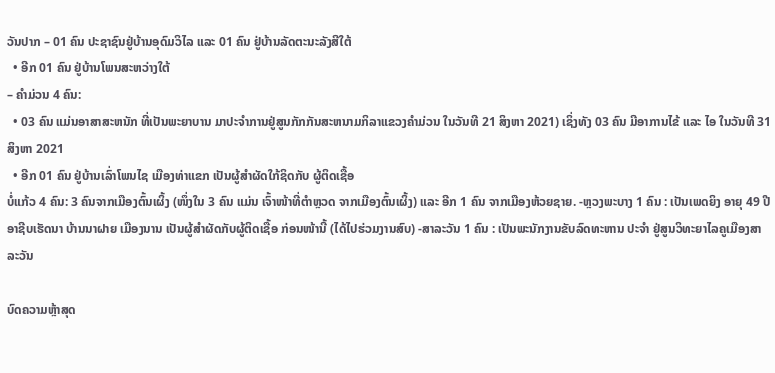ວັນປາກ – 01 ຄົນ ປະຊາຊົນຢູ່ບ້ານອຸດົມວິໄລ ແລະ 01 ຄົນ ຢູ່ບ້ານລັດຕະນະລັງສີໃຕ້
  • ອີກ 01 ຄົນ ຢູ່ບ້ານໂພນສະຫວ່າງໃຕ້
– ຄໍາມ່ວນ 4 ຄົນ:
  • 03 ຄົນ ແມ່ນອາສາສະຫນັກ ທີ່ເປັນພະຍາບານ ມາປະຈໍາການຢູ່ສູນກັກກັນສະຫນາມກິລາແຂວງຄໍາມ່ວນ ໃນວັນທີ 21 ສິງຫາ 2021) ເຊິ່ງທັງ 03 ຄົນ ມີອາການໄຂ້ ແລະ ໄອ ໃນວັນທີ 31 ສິງຫາ 2021
  • ອີກ 01 ຄົນ ຢູ່ບ້ານເລົ່າໂພນໄຊ ເມືອງທ່າແຂກ ເປັນຜູ້ສໍາຜັດໃກ້ຊິດກັບ ຜູ້ຕິດເຊື້ອ
ບໍ່ແກ້ວ 4 ຄົນ: 3 ຄົນຈາກເມືອງຕົ້ນເຜິ້ງ (ໜຶ່ງໃນ 3 ຄົນ ແມ່ນ ເຈົ້າໜ້າທີ່ຕໍາຫຼວດ ຈາກເມືອງຕົ້ນເຜິ້ງ) ແລະ ອີກ 1 ຄົນ ຈາກເມືອງຫ້ວຍຊາຍ. -ຫຼວງພະບາງ 1 ຄົນ : ເປັນເພດຍິງ ອາຍຸ 49 ປີ ອາຊີບເຮັດນາ ບ້ານນາຝາຍ ເມືອງນານ ເປັນຜູ້ສໍາຜັດກັບຜູ້ຕິດເຊື້ອ ກ່ອນໜ້ານີ້ (ໄດ້ໄປຮ່ວມງານສົບ) -ສາລະວັນ 1 ຄົນ : ເປັນພະນັກງານຂັບລົດທະຫານ ປະຈໍາ ຢູ່ສູນວິທະຍາໄລຄູເມືອງສາລະວັນ

ບົດຄວາມຫຼ້າສຸດ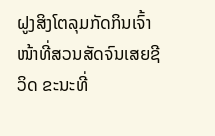ຝູງສິງໂຕລຸມກັດກິນເຈົ້າໜ້າທີ່ສວນສັດຈົນເສຍຊີວິດ ຂະນະທີ່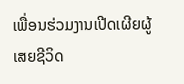ເພື່ອນຮ່ວມງານເປີດເຜີຍຜູ້ເສຍຊີວິດ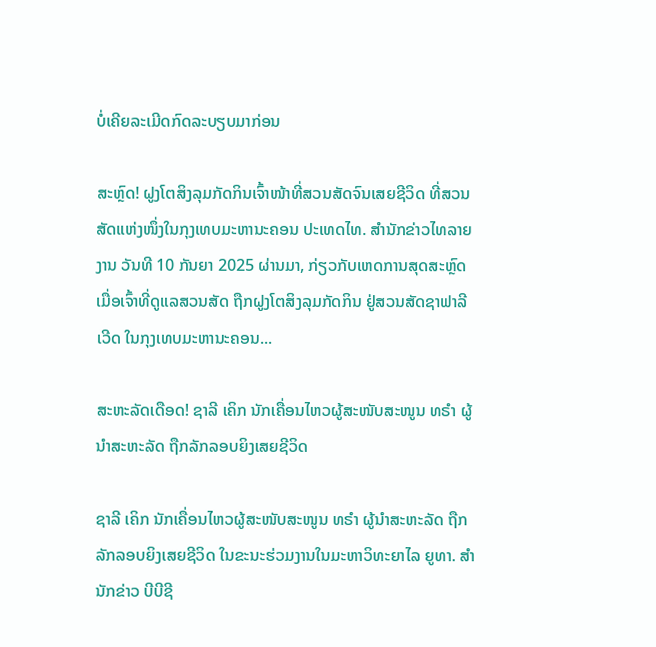ບໍ່ເຄີຍລະເມີດກົດລະບຽບມາກ່ອນ

ສະຫຼົດ! ຝູງໂຕສິງລຸມກັດກິນເຈົ້າໜ້າທີ່ສວນສັດຈົນເສຍຊີວິດ ທີ່ສວນສັດແຫ່ງໜຶ່ງໃນກຸງເທບມະຫານະຄອນ ປະເທດໄທ. ສຳນັກຂ່າວໄທລາຍງານ ວັນທີ 10 ກັນຍາ 2025 ຜ່ານມາ, ກ່ຽວກັບເຫດການສຸດສະຫຼົດ ເມື່ອເຈົ້າທີ່ດູແລສວນສັດ ຖືກຝູງໂຕສິງລຸມກັດກິນ ຢູ່ສວນສັດຊາຟາລີເວີດ ໃນກຸງເທບມະຫານະຄອນ...

ສະຫະລັດເດືອດ! ຊາລີ ເຄິກ ນັກເຄື່ອນໄຫວຜູ້ສະໜັບສະໜູນ ທຣຳ ຜູ້ນຳສະຫະລັດ ຖືກລັກລອບຍິງເສຍຊີວິດ

ຊາລີ ເຄິກ ນັກເຄື່ອນໄຫວຜູ້ສະໜັບສະໜູນ ທຣຳ ຜູ້ນຳສະຫະລັດ ຖືກລັກລອບຍິງເສຍຊີວິດ ໃນຂະນະຮ່ວມງານໃນມະຫາວິທະຍາໄລ ຍູທາ. ສຳນັກຂ່າວ ບີບີຊີ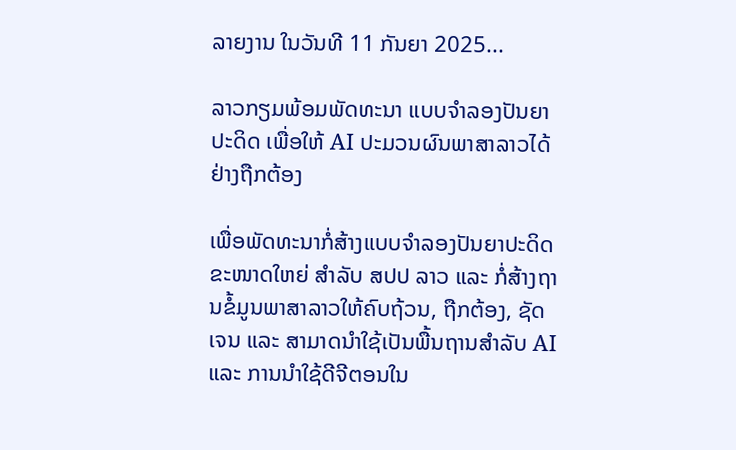ລາຍງານ ໃນວັນທີ 11 ກັນຍາ 2025...

ລາວກຽມພ້ອມພັດທະນາ ແບບຈຳລອງປັນຍາປະດິດ ເພື່ອໃຫ້ AI ປະມວນຜົນພາສາລາວໄດ້ຢ່າງຖືກຕ້ອງ

ເພື່ອພັດທະນາກໍ່ສ້າງແບບຈໍາລອງປັນຍາປະດິດຂະໜາດໃຫຍ່ ສໍາລັບ ສປປ ລາວ ແລະ ກໍ່ສ້າງຖານຂໍ້ມູນພາສາລາວໃຫ້ຄົບຖ້ວນ, ຖືກຕ້ອງ, ຊັດເຈນ ແລະ ສາມາດນໍາໃຊ້ເປັນພື້ນຖານສໍາລັບ AI ແລະ ການນໍາໃຊ້ດີຈີຕອນໃນ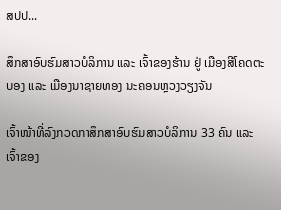ສປປ...

ສຶກສາອົບຮົມສາວບໍລິການ ແລະ ເຈົ້າຂອງຮ້ານ ຢູ່ ເມືອງສີໂຄດຕະບອງ ແລະ ເມືອງນາຊາຍທອງ ນະຄອນຫຼວງວຽງຈັນ

ເຈົ້າໜ້າທີ່ລົງກວດກາສຶກສາອົບຮົມສາວບໍລິການ 33 ຄົນ ແລະ ເຈົ້າຂອງ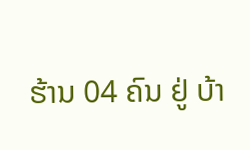ຮ້ານ 04 ຄົນ ຢູ່ ບ້າ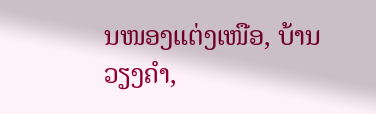ນໜອງແຕ່ງເໜືອ, ບ້ານວຽງຄຳ,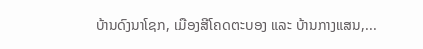ບ້ານດົງນາໂຊກ, ເມືອງສີໂຄດຕະບອງ ແລະ ບ້ານກາງແສນ,...